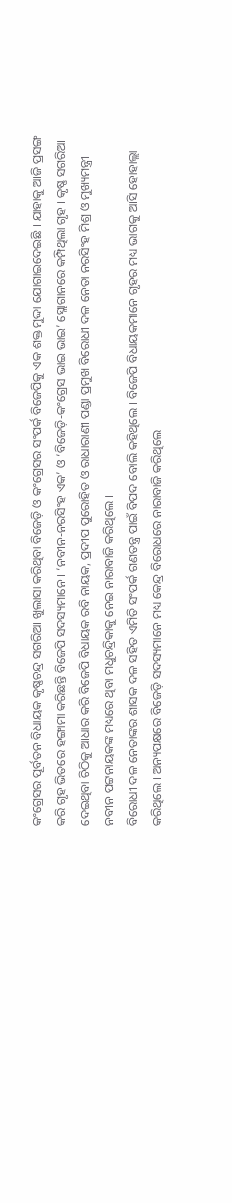କଂଗ୍ରେସର ପୂର୍ବତନ ବିଧାୟକ କୃଷ୍ଣଚନ୍ଦ୍ର ସଗରିଆ ଖୁଲାସା କରିଥିବା ବିଜେଡ଼ି ଓ କଂଗ୍ରେସର ସଂପର୍କ ବିଜେପିକୁ ଏକ ଶକ୍ତ ମୁଦ୍ଦା ଯୋଗାଇଦେଇଛି । ଯାହାକୁ ଆଜି ପ୍ରସଙ୍ଗ କରି ଗୃହ ଭିତରେ ହଙ୍ଗାମା କରିଛନ୍ତି ବିଜେପି ସଦସ୍ୟମାନେ । ‘ନବୀନ-ନରସିଂହ ଏକ’ ଓ ‘ବିଜେଡ଼ି-କଂଗ୍ରେସ ଭାଇ ଭାଇ’ ସ୍ଲୋଗାନରେ କମ୍ପିଥିଲା ଗୃହ । କୃଷ୍ଣ ସଗରିଆ ଦେଇଥିବା ଚିଠିକୁ ଆଧାର କରି ବିଜେପି ବିଧାୟକ ରବି ନାୟକ, ପ୍ରଦୀପ ପୁରୋହିତ ଓ ରାଧାରାଣୀ ପଣ୍ଡା ପ୍ରମୁଖ ବିରୋଧୀ ଦଳ ନେତା ନରସିଂହ ମିଶ୍ର ଓ ମୁଖ୍ୟମନ୍ତ୍ରୀ ନବୀନ ପଟ୍ଟନାୟକଙ୍କ ମଧ୍ୟରେ ଥିବା ମଧୁଚନ୍ଦ୍ରିକାକୁ ନେଇ ନାରାବାଜି କରିଥିଲେ ।
ବିରୋଧୀ ଦଳ ନେତାଙ୍କର ଶାସକ ଦଳ ସହିତ ଏମିତି ସଂପର୍କ ଗଣତନ୍ତ୍ର ପାଇଁ ବିପଦ ବୋଲି କହିଥିଲେ । ବିଜେପି ବିଧାୟକମାନେ ଗୃହର ମଧ୍ୟ ଭାଗକୁ ଆସି ହୋହାଲ୍ଲା କରିଥିଲେ । ଅନ୍ୟପକ୍ଷରେ ବିଜେଡ଼ି ସଦସ୍ୟମାନେ ମଧ୍ୟ କେନ୍ଦ୍ର ବିରୋଧରେ ନାରାବାଜି କରିଥିଲେ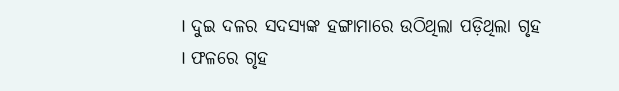। ଦୁଇ ଦଳର ସଦସ୍ୟଙ୍କ ହଙ୍ଗାମାରେ ଉଠିଥିଲା ପଡ଼ିଥିଲା ଗୃହ । ଫଳରେ ଗୃହ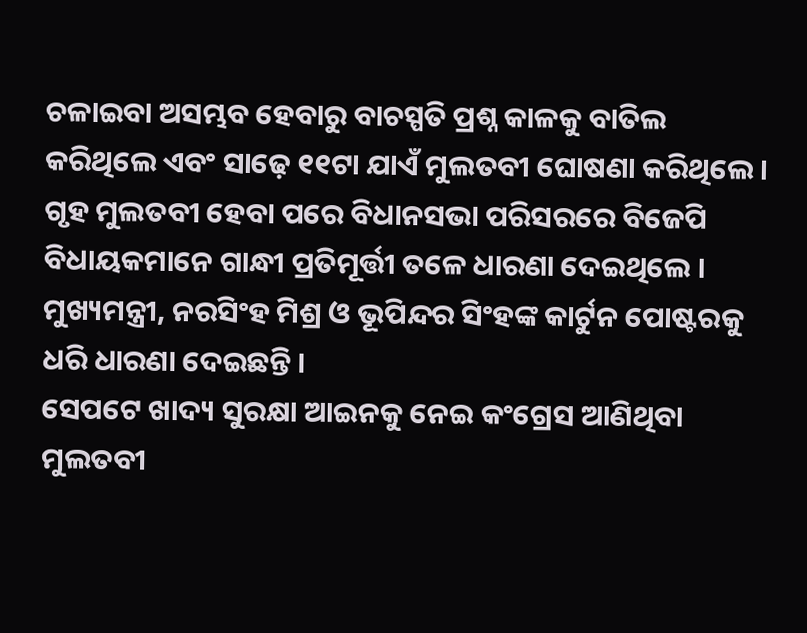ଚଳାଇବା ଅସମ୍ଭବ ହେବାରୁ ବାଚସ୍ପତି ପ୍ରଶ୍ନ କାଳକୁ ବାତିଲ କରିଥିଲେ ଏବଂ ସାଢ଼େ ୧୧ଟା ଯାଏଁ ମୁଲତବୀ ଘୋଷଣା କରିଥିଲେ ।
ଗୃହ ମୁଲତବୀ ହେବା ପରେ ବିଧାନସଭା ପରିସରରେ ବିଜେପି ବିଧାୟକମାନେ ଗାନ୍ଧୀ ପ୍ରତିମୂର୍ତ୍ତୀ ତଳେ ଧାରଣା ଦେଇଥିଲେ । ମୁଖ୍ୟମନ୍ତ୍ରୀ, ନରସିଂହ ମିଶ୍ର ଓ ଭୂପିନ୍ଦର ସିଂହଙ୍କ କାର୍ଟୁନ ପୋଷ୍ଟରକୁ ଧରି ଧାରଣା ଦେଇଛନ୍ତି ।
ସେପଟେ ଖାଦ୍ୟ ସୁରକ୍ଷା ଆଇନକୁ ନେଇ କଂଗ୍ରେସ ଆଣିଥିବା ମୁଲତବୀ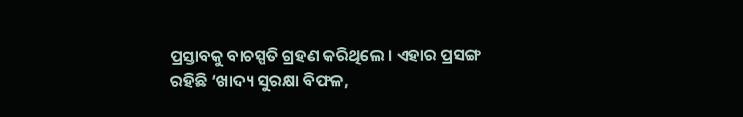ପ୍ରସ୍ତାବକୁ ବାଚସ୍ପତି ଗ୍ରହଣ କରିଥିଲେ । ଏହାର ପ୍ରସଙ୍ଗ ରହିଛି ‘ଖାଦ୍ୟ ସୁରକ୍ଷା ବିଫଳ,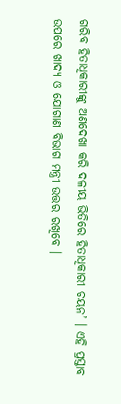ଗରିବ ହିତାଧିକାରୀଙ୍କୁ ଅଣଦେଖା କରି ଦଳୀୟ ଭିତିରେ ହିତାଧିକାରୀ ଚୟନ’ । ଏହି ପ୍ରସ୍ତାବ ଉପରେ ଖାଦ୍ୟ ଓ ଯୋଗାଣ ବିଭାଗ ମନ୍ତ୍ରୀ ଉତ୍ତର ରଖିବେ ।